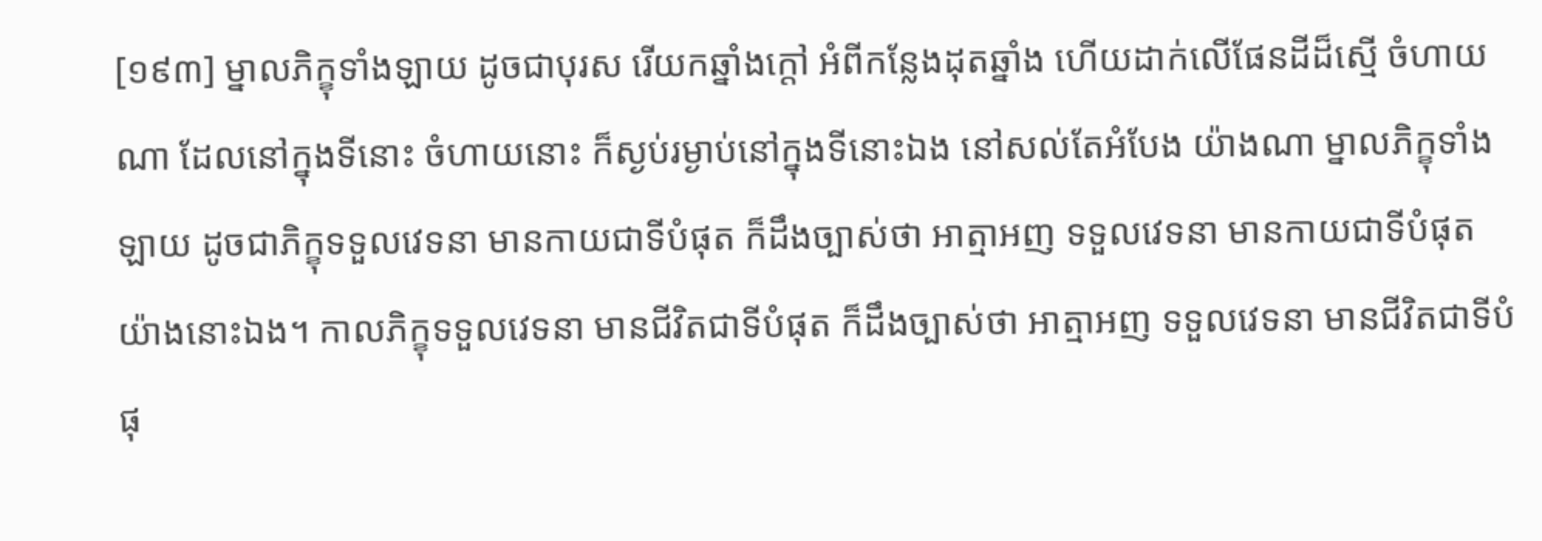[១៩៣] ម្នាលភិក្ខុទាំងឡាយ ដូចជាបុរស រើយកឆ្នាំងក្តៅ អំពីកន្លែងដុតឆ្នាំង ហើយដាក់លើផែនដីដ៏ស្មើ ចំហាយណា ដែលនៅក្នុងទីនោះ ចំហាយនោះ ក៏ស្ងប់រម្ងាប់នៅក្នុងទីនោះឯង នៅសល់តែអំបែង យ៉ាងណា ម្នាលភិក្ខុទាំងឡាយ ដូចជាភិក្ខុទទួលវេទនា មានកាយជាទីបំផុត ក៏ដឹងច្បាស់ថា អាត្មាអញ ទទួលវេទនា មានកាយជាទីបំផុត យ៉ាងនោះឯង។ កាលភិក្ខុទទួលវេទនា មានជីវិតជាទីបំផុត ក៏ដឹងច្បាស់ថា អាត្មាអញ ទទួលវេទនា មានជីវិតជាទីបំផុ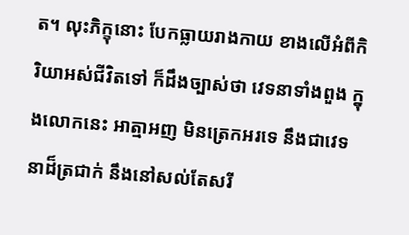ត។ លុះភិក្ខុនោះ បែកធ្លាយរាងកាយ ខាងលើអំពីកិរិយាអស់ជីវិតទៅ ក៏ដឹងច្បាស់ថា វេទនាទាំងពួង ក្នុងលោកនេះ អាត្មាអញ មិនត្រេកអរទេ នឹងជាវេទនាដ៏ត្រជាក់ នឹងនៅសល់តែសរី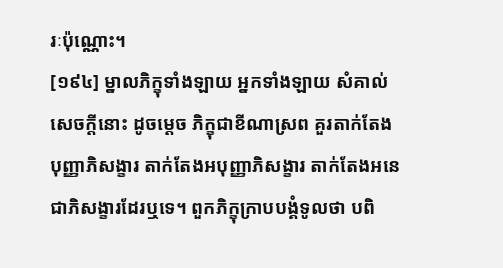រៈប៉ុណ្ណោះ។
[១៩៤] ម្នាលភិក្ខុទាំងឡាយ អ្នកទាំងឡាយ សំគាល់សេចក្តីនោះ ដូចម្តេច ភិក្ខុជាខីណាស្រព គួរតាក់តែងបុញ្ញាភិសង្ខារ តាក់តែងអបុញ្ញាភិសង្ខារ តាក់តែងអនេជាភិសង្ខារដែរឬទេ។ ពួកភិក្ខុក្រាបបង្គំទូលថា បពិ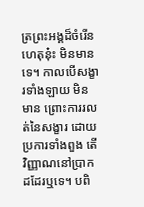ត្រព្រះអង្គដ៏ចំរើន ហេតុនុ៎ះ មិនមានទេ។ កាលបើសង្ខារទាំងឡាយ មិនមាន ព្រោះការរលត់នៃសង្ខារ ដោយប្រការទាំងពួង តើវិញ្ញាណនៅប្រាកដដែរឬទេ។ បពិ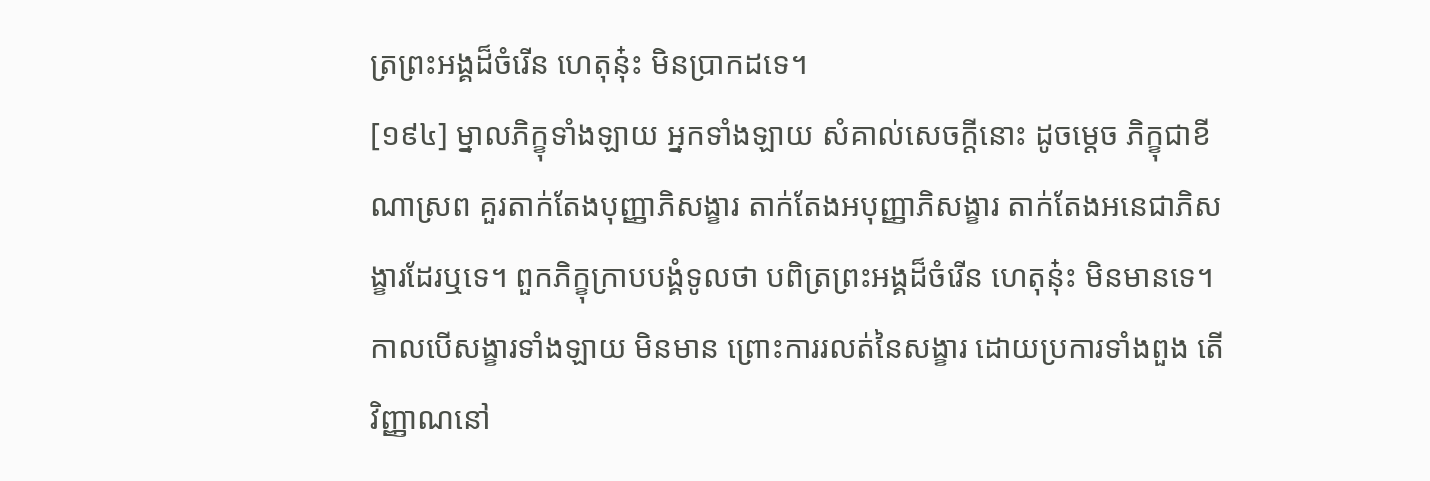ត្រព្រះអង្គដ៏ចំរើន ហេតុនុ៎ះ មិនប្រាកដទេ។
[១៩៤] ម្នាលភិក្ខុទាំងឡាយ អ្នកទាំងឡាយ សំគាល់សេចក្តីនោះ ដូចម្តេច ភិក្ខុជាខីណាស្រព គួរតាក់តែងបុញ្ញាភិសង្ខារ តាក់តែងអបុញ្ញាភិសង្ខារ តាក់តែងអនេជាភិសង្ខារដែរឬទេ។ ពួកភិក្ខុក្រាបបង្គំទូលថា បពិត្រព្រះអង្គដ៏ចំរើន ហេតុនុ៎ះ មិនមានទេ។ កាលបើសង្ខារទាំងឡាយ មិនមាន ព្រោះការរលត់នៃសង្ខារ ដោយប្រការទាំងពួង តើវិញ្ញាណនៅ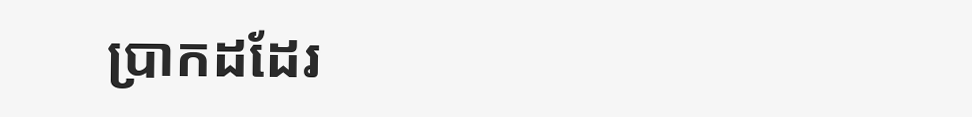ប្រាកដដែរ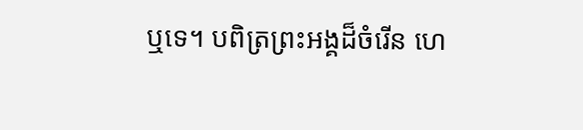ឬទេ។ បពិត្រព្រះអង្គដ៏ចំរើន ហេ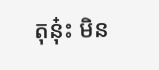តុនុ៎ះ មិន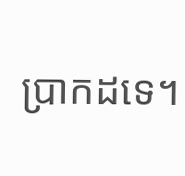ប្រាកដទេ។